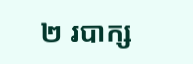២ របាក្ស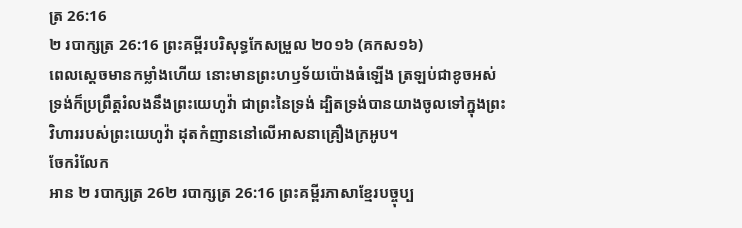ត្រ 26:16
២ របាក្សត្រ 26:16 ព្រះគម្ពីរបរិសុទ្ធកែសម្រួល ២០១៦ (គកស១៦)
ពេលស្ដេចមានកម្លាំងហើយ នោះមានព្រះហឫទ័យប៉ោងធំឡើង ត្រឡប់ជាខូចអស់ ទ្រង់ក៏ប្រព្រឹត្តរំលងនឹងព្រះយេហូវ៉ា ជាព្រះនៃទ្រង់ ដ្បិតទ្រង់បានយាងចូលទៅក្នុងព្រះវិហាររបស់ព្រះយេហូវ៉ា ដុតកំញាននៅលើអាសនាគ្រឿងក្រអូប។
ចែករំលែក
អាន ២ របាក្សត្រ 26២ របាក្សត្រ 26:16 ព្រះគម្ពីរភាសាខ្មែរបច្ចុប្ប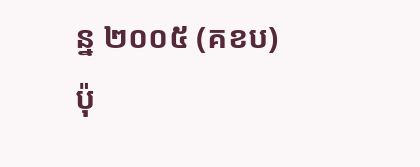ន្ន ២០០៥ (គខប)
ប៉ុ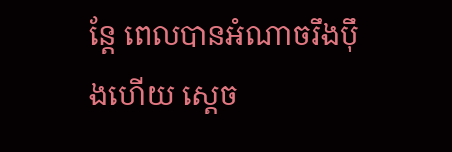ន្តែ ពេលបានអំណាចរឹងប៉ឹងហើយ ស្ដេច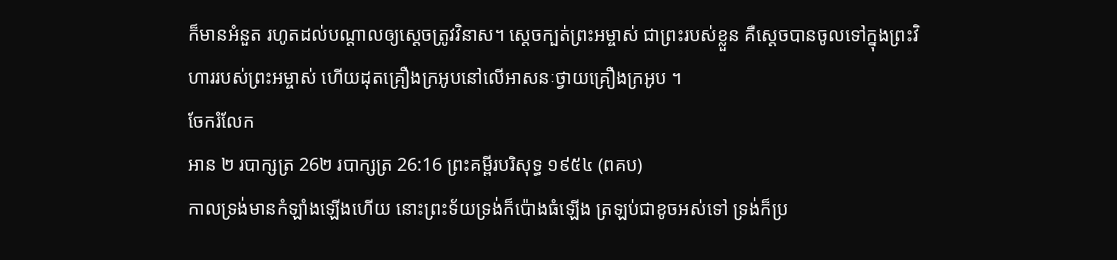ក៏មានអំនួត រហូតដល់បណ្ដាលឲ្យស្ដេចត្រូវវិនាស។ ស្ដេចក្បត់ព្រះអម្ចាស់ ជាព្រះរបស់ខ្លួន គឺស្ដេចបានចូលទៅក្នុងព្រះវិហាររបស់ព្រះអម្ចាស់ ហើយដុតគ្រឿងក្រអូបនៅលើអាសនៈថ្វាយគ្រឿងក្រអូប ។
ចែករំលែក
អាន ២ របាក្សត្រ 26២ របាក្សត្រ 26:16 ព្រះគម្ពីរបរិសុទ្ធ ១៩៥៤ (ពគប)
កាលទ្រង់មានកំឡាំងឡើងហើយ នោះព្រះទ័យទ្រង់ក៏ប៉ោងធំឡើង ត្រឡប់ជាខូចអស់ទៅ ទ្រង់ក៏ប្រ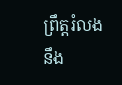ព្រឹត្តរំលងនឹង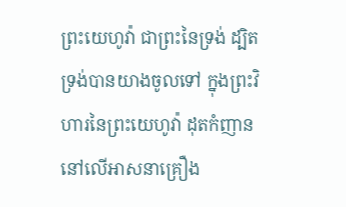ព្រះយេហូវ៉ា ជាព្រះនៃទ្រង់ ដ្បិតទ្រង់បានយាងចូលទៅ ក្នុងព្រះវិហារនៃព្រះយេហូវ៉ា ដុតកំញាននៅលើអាសនាគ្រឿង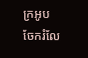ក្រអូប
ចែករំលែ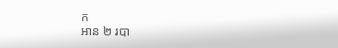ក
អាន ២ របា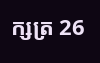ក្សត្រ 26